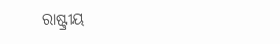ରାଷ୍ଟ୍ରୀୟ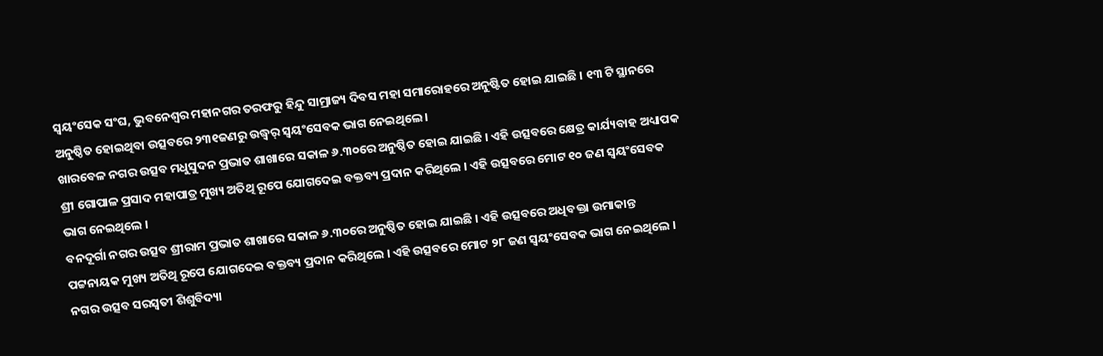ସ୍ୱୟଂସେକ ସଂଘ, ଭୁବନେଶ୍ୱର ମହାନଗର ତରଫରୁ ହିନ୍ଦୁ ସାମ୍ରାଜ୍ୟ ଦିବସ ମହା ସମାରୋହରେ ଅନୁଷ୍ଟିତ ହୋଇ ଯାଇଛି । ୧୩ ଟି ସ୍ଥାନରେ ଅନୁଷ୍ଠିତ ହୋଇଥିବା ଉତ୍ସବରେ ୨୩୧ଜଣରୁ ଉଦ୍ଧ୍ୱର୍ ସ୍ୱୟଂସେବକ ଭାଗ ନେଇଥିଲେ ।
ଖାରବେଳ ନଗର ଉତ୍ସବ ମଧୁସୁଦନ ପ୍ରଭାତ ଶାଖାରେ ସକାଳ ୬.୩୦ରେ ଅନୁଷ୍ଠିତ ହୋଇ ଯାଇଛି । ଏହି ଉତ୍ସବରେ କ୍ଷେତ୍ର କାର୍ଯ୍ୟବାହ ଅଧ୍ୟାପକ ଶ୍ରୀ ଗୋପାଳ ପ୍ରସାଦ ମହାପାତ୍ର ମୁଖ୍ୟ ଅତିଥି ରୂପେ ଯୋଗଦେଇ ବକ୍ତବ୍ୟ ପ୍ରଦାନ କରିଥିଲେ । ଏହି ଉତ୍ସବରେ ମୋଟ ୧୦ ଜଣ ସ୍ୱୟଂସେବକ ଭାଗ ନେଇଥିଲେ ।
ବନଦୂର୍ଗା ନଗର ଉତ୍ସବ ଶ୍ରୀରାମ ପ୍ରଭାତ ଶାଖାରେ ସକାଳ ୬.୩୦ରେ ଅନୁଷ୍ଠିତ ହୋଇ ଯାଇଛି । ଏହି ଉତ୍ସବରେ ଅଧିବକ୍ତା ଉମାକାନ୍ତ ପଟ୍ଟନାୟକ ମୁଖ୍ୟ ଅତିଥି ରୂପେ ଯୋଗଦେଇ ବକ୍ତବ୍ୟ ପ୍ରଦାନ କରିଥିଲେ । ଏହି ଉତ୍ସବରେ ମୋଟ ୨୮ ଜଣ ସ୍ୱୟଂସେବକ ଭାଗ ନେଇଥିଲେ ।
ନଗର ଉତ୍ସବ ସରସ୍ୱତୀ ଶିଶୁବିଦ୍ୟା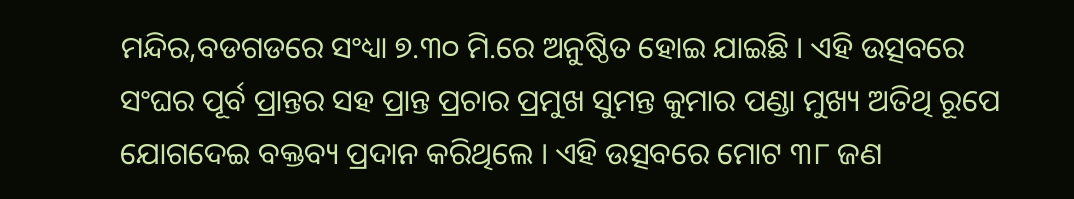ମନ୍ଦିର,ବଡଗଡରେ ସଂଧ୍ୟା ୭.୩୦ ମି.ରେ ଅନୁଷ୍ଠିତ ହୋଇ ଯାଇଛି । ଏହି ଉତ୍ସବରେ ସଂଘର ପୂର୍ବ ପ୍ରାନ୍ତର ସହ ପ୍ରାନ୍ତ ପ୍ରଚାର ପ୍ରମୁଖ ସୁମନ୍ତ କୁମାର ପଣ୍ଡା ମୁଖ୍ୟ ଅତିଥି ରୂପେ ଯୋଗଦେଇ ବକ୍ତବ୍ୟ ପ୍ରଦାନ କରିଥିଲେ । ଏହି ଉତ୍ସବରେ ମୋଟ ୩୮ ଜଣ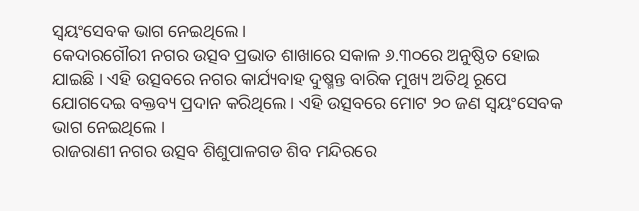ସ୍ୱୟଂସେବକ ଭାଗ ନେଇଥିଲେ ।
କେଦାରଗୌରୀ ନଗର ଉତ୍ସବ ପ୍ରଭାତ ଶାଖାରେ ସକାଳ ୬.୩୦ରେ ଅନୁଷ୍ଠିତ ହୋଇ ଯାଇଛି । ଏହି ଉତ୍ସବରେ ନଗର କାର୍ଯ୍ୟବାହ ଦୁଷ୍ମନ୍ତ ବାରିକ ମୁଖ୍ୟ ଅତିଥି ରୂପେ ଯୋଗଦେଇ ବକ୍ତବ୍ୟ ପ୍ରଦାନ କରିଥିଲେ । ଏହି ଉତ୍ସବରେ ମୋଟ ୨୦ ଜଣ ସ୍ୱୟଂସେବକ ଭାଗ ନେଇଥିଲେ ।
ରାଜରାଣୀ ନଗର ଉତ୍ସବ ଶିଶୁପାଳଗଡ ଶିବ ମନ୍ଦିରରେ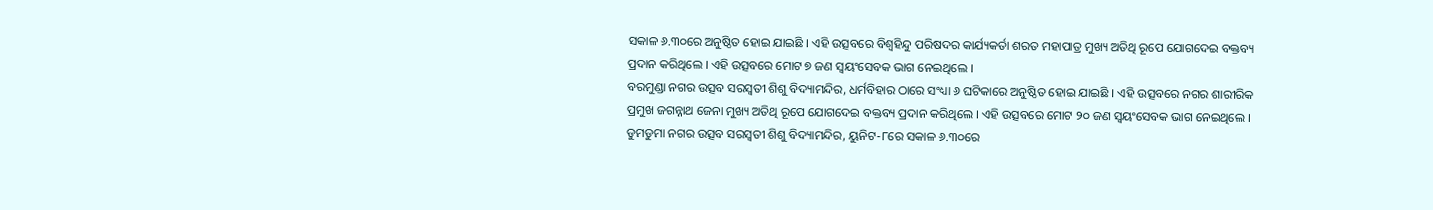ସକାଳ ୬.୩୦ରେ ଅନୁଷ୍ଠିତ ହୋଇ ଯାଇଛି । ଏହି ଉତ୍ସବରେ ବିଶ୍ୱହିନ୍ଦୁ ପରିଷଦର କାର୍ଯ୍ୟକର୍ତା ଶରତ ମହାପାତ୍ର ମୁଖ୍ୟ ଅତିଥି ରୂପେ ଯୋଗଦେଇ ବକ୍ତବ୍ୟ ପ୍ରଦାନ କରିଥିଲେ । ଏହି ଉତ୍ସବରେ ମୋଟ ୭ ଜଣ ସ୍ୱୟଂସେବକ ଭାଗ ନେଇଥିଲେ ।
ବରମୁଣ୍ଡା ନଗର ଉତ୍ସବ ସରସ୍ୱତୀ ଶିଶୁ ବିଦ୍ୟାମନ୍ଦିର, ଧର୍ମବିହାର ଠାରେ ସଂଧ୍ୟା ୬ ଘଟିକାରେ ଅନୁଷ୍ଠିତ ହୋଇ ଯାଇଛି । ଏହି ଉତ୍ସବରେ ନଗର ଶାରୀରିକ ପ୍ରମୁଖ ଜଗନ୍ନାଥ ଜେନା ମୁଖ୍ୟ ଅତିଥି ରୂପେ ଯୋଗଦେଇ ବକ୍ତବ୍ୟ ପ୍ରଦାନ କରିଥିଲେ । ଏହି ଉତ୍ସବରେ ମୋଟ ୨୦ ଜଣ ସ୍ୱୟଂସେବକ ଭାଗ ନେଇଥିଲେ ।
ଡୁମଡୁମା ନଗର ଉତ୍ସବ ସରସ୍ୱତୀ ଶିଶୁ ବିଦ୍ୟାମନ୍ଦିର, ୟୁନିଟ-୮ରେ ସକାଳ ୬.୩୦ରେ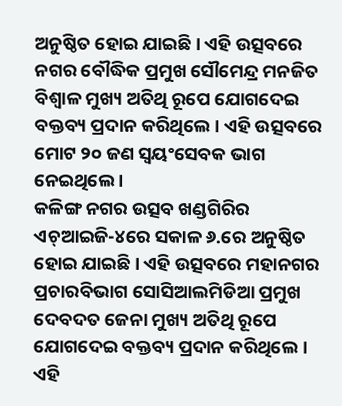ଅନୁଷ୍ଠିତ ହୋଇ ଯାଇଛି । ଏହି ଉତ୍ସବରେ ନଗର ବୌଦ୍ଧିକ ପ୍ରମୁଖ ସୌମେନ୍ଦ୍ର ମନଜିତ ବିଶ୍ୱାଳ ମୁଖ୍ୟ ଅତିଥି ରୂପେ ଯୋଗଦେଇ ବକ୍ତବ୍ୟ ପ୍ରଦାନ କରିଥିଲେ । ଏହି ଉତ୍ସବରେ ମୋଟ ୨୦ ଜଣ ସ୍ୱୟଂସେବକ ଭାଗ ନେଇଥିଲେ ।
କଳିଙ୍ଗ ନଗର ଉତ୍ସବ ଖଣ୍ଡଗିରିର ଏଚ୍ଆଇଜି-୪ରେ ସକାଳ ୬.ରେ ଅନୁଷ୍ଠିତ ହୋଇ ଯାଇଛି । ଏହି ଉତ୍ସବରେ ମହାନଗର ପ୍ରଚାରବିଭାଗ ସୋସିଆଲମିଡିଆ ପ୍ରମୁଖ ଦେବଦତ ଜେନା ମୁଖ୍ୟ ଅତିଥି ରୂପେ ଯୋଗଦେଇ ବକ୍ତବ୍ୟ ପ୍ରଦାନ କରିଥିଲେ । ଏହି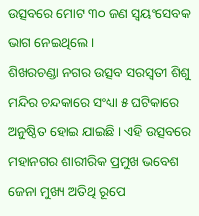ଉତ୍ସବରେ ମୋଟ ୩୦ ଜଣ ସ୍ୱୟଂସେବକ ଭାଗ ନେଇଥିଲେ ।
ଶିଖରଚଣ୍ଡା ନଗର ଉତ୍ସବ ସରସ୍ୱତୀ ଶିଶୁ ମନ୍ଦିର ଚନ୍ଦକାରେ ସଂଧ୍ୟା ୫ ଘଟିକାରେ ଅନୁଷ୍ଠିତ ହୋଇ ଯାଇଛି । ଏହି ଉତ୍ସବରେ ମହାନଗର ଶାରୀରିକ ପ୍ରମୁଖ ଭବେଶ ଜେନା ମୁଖ୍ୟ ଅତିଥି ରୂପେ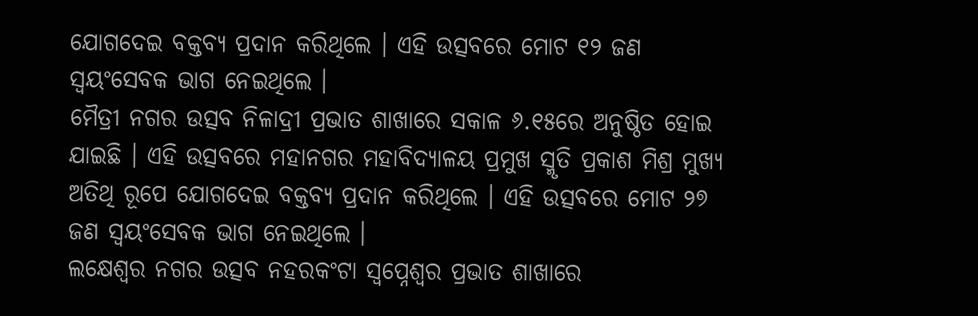ଯୋଗଦେଇ ବକ୍ତବ୍ୟ ପ୍ରଦାନ କରିଥିଲେ । ଏହି ଉତ୍ସବରେ ମୋଟ ୧୨ ଜଣ ସ୍ୱୟଂସେବକ ଭାଗ ନେଇଥିଲେ ।
ମୈତ୍ରୀ ନଗର ଉତ୍ସବ ନିଳାଦ୍ରୀ ପ୍ରଭାତ ଶାଖାରେ ସକାଳ ୬.୧୫ରେ ଅନୁଷ୍ଠିତ ହୋଇ ଯାଇଛି । ଏହି ଉତ୍ସବରେ ମହାନଗର ମହାବିଦ୍ୟାଳୟ ପ୍ରମୁଖ ସ୍ମୃତି ପ୍ରକାଶ ମିଶ୍ର ମୁଖ୍ୟ ଅତିଥି ରୂପେ ଯୋଗଦେଇ ବକ୍ତବ୍ୟ ପ୍ରଦାନ କରିଥିଲେ । ଏହି ଉତ୍ସବରେ ମୋଟ ୨୭ ଜଣ ସ୍ୱୟଂସେବକ ଭାଗ ନେଇଥିଲେ ।
ଲକ୍ଷେଶ୍ୱର ନଗର ଉତ୍ସବ ନହରକଂଟା ସ୍ୱପ୍ନେଶ୍ୱର ପ୍ରଭାତ ଶାଖାରେ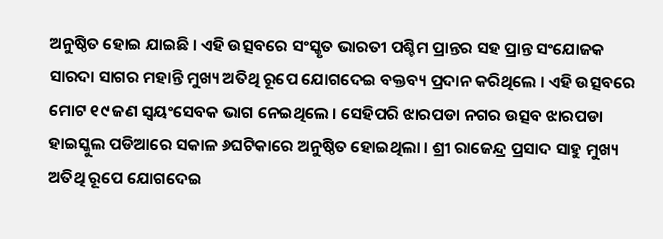ଅନୁଷ୍ଠିତ ହୋଇ ଯାଇଛି । ଏହି ଉତ୍ସବରେ ସଂସ୍କୃତ ଭାରତୀ ପଶ୍ଚିମ ପ୍ରାନ୍ତର ସହ ପ୍ରାନ୍ତ ସଂଯୋଜକ ସାରଦା ସାଗର ମହାନ୍ତି ମୁଖ୍ୟ ଅତିଥି ରୂପେ ଯୋଗଦେଇ ବକ୍ତବ୍ୟ ପ୍ରଦାନ କରିଥିଲେ । ଏହି ଉତ୍ସବରେ ମୋଟ ୧୯ ଜଣ ସ୍ୱୟଂସେବକ ଭାଗ ନେଇଥିଲେ । ସେହିପରି ଝାରପଡା ନଗର ଉତ୍ସବ ଝାରପଡା ହାଇସ୍କୁଲ ପଡିଆରେ ସକାଳ ୬ଘଟିକାରେ ଅନୁଷ୍ଠିତ ହୋଇଥିଲା । ଶ୍ରୀ ରାଜେନ୍ଦ୍ର ପ୍ରସାଦ ସାହୁ ମୁଖ୍ୟ ଅତିଥି ରୂପେ ଯୋଗଦେଇ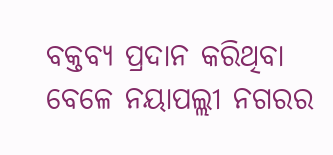ବକ୍ତବ୍ୟ ପ୍ରଦାନ କରିଥିବା ବେଳେ ନୟାପଲ୍ଲୀ ନଗରର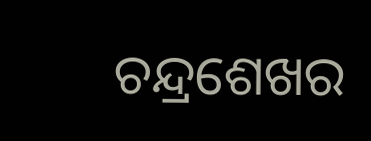ଚନ୍ଦ୍ରଶେଖର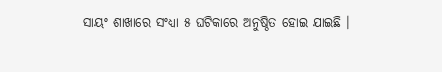ସାୟଂ ଶାଖାରେ ସଂଧ୍ୟା ୫ ଘଟିକାରେ ଅନୁଷ୍ଠିତ ହୋଇ ଯାଇଛି ।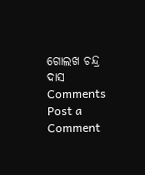ଗୋଲଖ ଚନ୍ଦ୍ର ଦାସ
Comments
Post a Comment